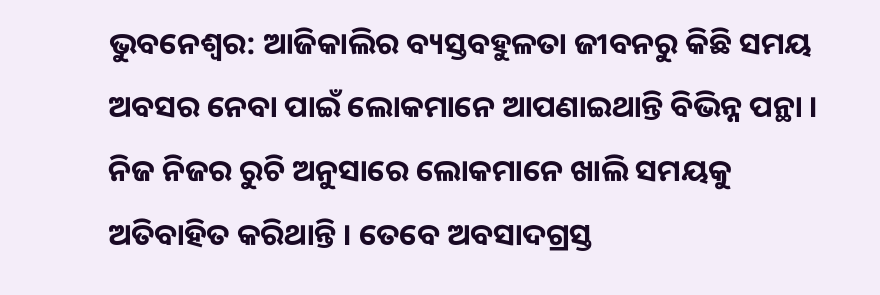ଭୁବନେଶ୍ବର: ଆଜିକାଲିର ବ୍ୟସ୍ତବହୁଳତା ଜୀବନରୁ କିଛି ସମୟ ଅବସର ନେବା ପାଇଁ ଲୋକମାନେ ଆପଣାଇଥାନ୍ତି ବିଭିନ୍ନ ପନ୍ଥା । ନିଜ ନିଜର ରୁଚି ଅନୁସାରେ ଲୋକମାନେ ଖାଲି ସମୟକୁ ଅତିବାହିତ କରିଥାନ୍ତି । ତେବେ ଅବସାଦଗ୍ରସ୍ତ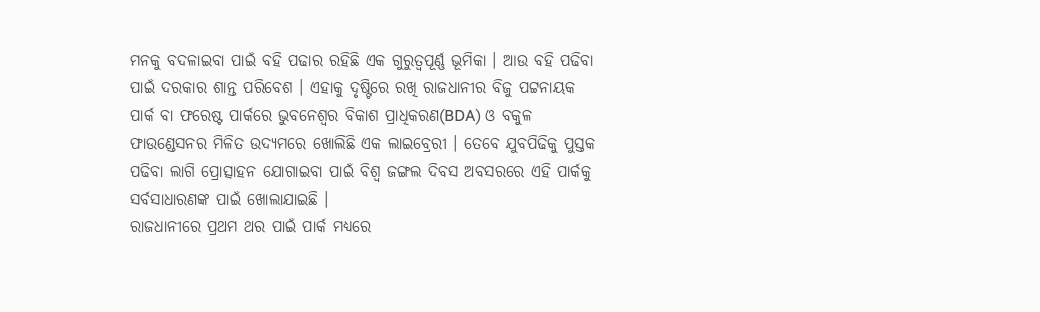ମନକୁ ବଦଳାଇବା ପାଇଁ ବହି ପଢାର ରହିଛି ଏକ ଗୁରୁତ୍ବପୂର୍ଣ୍ଣ ଭୂମିକା । ଆଉ ବହି ପଢିବା ପାଇଁ ଦରକାର ଶାନ୍ତ ପରିବେଶ । ଏହାକୁ ଦୃଷ୍ଟିରେ ରଖି ରାଜଧାନୀର ବିଜୁ ପଟ୍ଟନାୟକ ପାର୍କ ବା ଫରେଷ୍ଟ ପାର୍କରେ ଭୁବନେଶ୍ୱର ବିକାଶ ପ୍ରାଧିକରଣ(BDA) ଓ ବକୁଳ ଫାଉଣ୍ଡେସନର ମିଳିତ ଉଦ୍ୟମରେ ଖୋଲିଛି ଏକ ଲାଇବ୍ରେରୀ । ତେବେ ଯୁବପିଢିକୁ ପୁସ୍ତକ ପଢିବା ଲାଗି ପ୍ରୋତ୍ସାହନ ଯୋଗାଇବା ପାଇଁ ବିଶ୍ବ ଜଙ୍ଗଲ ଦିବସ ଅବସରରେ ଏହି ପାର୍କକୁ ସର୍ବସାଧାରଣଙ୍କ ପାଇଁ ଖୋଲାଯାଇଛି ।
ରାଜଧାନୀରେ ପ୍ରଥମ ଥର ପାଇଁ ପାର୍କ ମଧ୍ୟରେ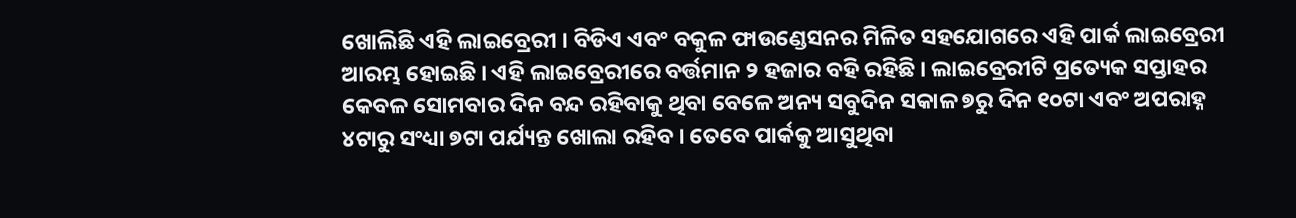ଖୋଲିଛି ଏହି ଲାଇବ୍ରେରୀ । ବିଡିଏ ଏବଂ ବକୁଳ ଫାଉଣ୍ଡେସନର ମିଳିତ ସହଯୋଗରେ ଏହି ପାର୍କ ଲାଇବ୍ରେରୀ ଆରମ୍ଭ ହୋଇଛି । ଏହି ଲାଇବ୍ରେରୀରେ ବର୍ତ୍ତମାନ ୨ ହଜାର ବହି ରହିଛି । ଲାଇବ୍ରେରୀଟି ପ୍ରତ୍ୟେକ ସପ୍ତାହର କେବଳ ସୋମବାର ଦିନ ବନ୍ଦ ରହିବାକୁ ଥିବା ବେଳେ ଅନ୍ୟ ସବୁଦିନ ସକାଳ ୭ରୁ ଦିନ ୧୦ଟା ଏବଂ ଅପରାହ୍ନ ୪ଟାରୁ ସଂଧ୍ୟା ୭ଟା ପର୍ଯ୍ୟନ୍ତ ଖୋଲା ରହିବ । ତେବେ ପାର୍କକୁ ଆସୁଥିବା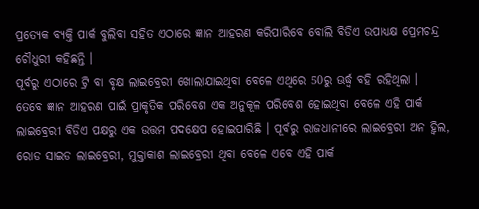ପ୍ରତ୍ୟେକ ବ୍ୟକ୍ତି ପାର୍କ ବୁଲିବା ସହିତ ଏଠାରେ ଜ୍ଞାନ ଆହରଣ କରିପାରିବେ ବୋଲି ବିଡିଏ ଉପାଧ୍ୟକ୍ଷ ପ୍ରେମଚନ୍ଦ୍ର ଚୌଧୁରୀ କହିଛନ୍ତି ।
ପୂର୍ବରୁ ଏଠାରେ ଟ୍ରି ବା ବୃକ୍ଷ ଲାଇବ୍ରେରୀ ଖୋଲାଯାଇଥିବା ବେଳେ ଏଥିରେ 50ରୁ ଊର୍ଦ୍ଧ୍ବ ବହି ରହିଥିଲା । ତେବେ ଜ୍ଞାନ ଆହରଣ ପାଇଁ ପ୍ରାକୃତିକ ପରିବେଶ ଏକ ଅନୁକୂଳ ପରିବେଶ ହୋଇଥିବା ବେଳେ ଏହି ପାର୍କ ଲାଇବ୍ରେରୀ ବିଡିଏ ପକ୍ଷରୁ ଏକ ଉତ୍ତମ ପଦକ୍ଷେପ ହୋଇପାରିଛି । ପୂର୍ବରୁ ରାଜଧାନୀରେ ଲାଇବ୍ରେରୀ ଅନ ହ୍ଵିଲ, ରୋଡ ସାଇଡ ଲାଇବ୍ରେରୀ, ମୁକ୍ତାକାଶ ଲାଇବ୍ରେରୀ ଥିବା ବେଳେ ଏବେ ଏହି ପାର୍କ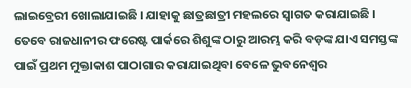ଲାଇବ୍ରେରୀ ଖୋଲାଯାଇଛି । ଯାହାକୁ ଛାତ୍ରଛାତ୍ରୀ ମହଲରେ ସ୍ଵାଗତ କରାଯାଇଛି ।
ତେବେ ରାଜଧାନୀର ଫରେଷ୍ଟ ପାର୍କରେ ଶିଶୁଙ୍କ ଠାରୁ ଆରମ୍ଭ କରି ବଡ଼ଙ୍କ ଯାଏ ସମସ୍ତଙ୍କ ପାଇଁ ପ୍ରଥମ ମୁକ୍ତାକାଶ ପାଠାଗାର କରାଯାଇଥିବା ବେଳେ ଭୁବନେଶ୍ୱର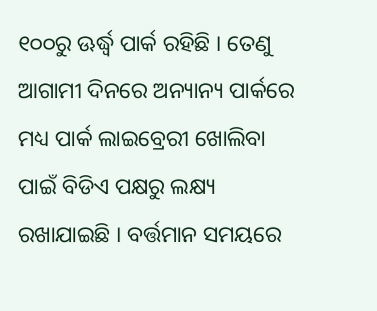୧୦୦ରୁ ଊର୍ଦ୍ଧ୍ବ ପାର୍କ ରହିଛି । ତେଣୁ ଆଗାମୀ ଦିନରେ ଅନ୍ୟାନ୍ୟ ପାର୍କରେ ମଧ୍ୟ ପାର୍କ ଲାଇବ୍ରେରୀ ଖୋଲିବା ପାଇଁ ବିଡିଏ ପକ୍ଷରୁ ଲକ୍ଷ୍ୟ ରଖାଯାଇଛି । ବର୍ତ୍ତମାନ ସମୟରେ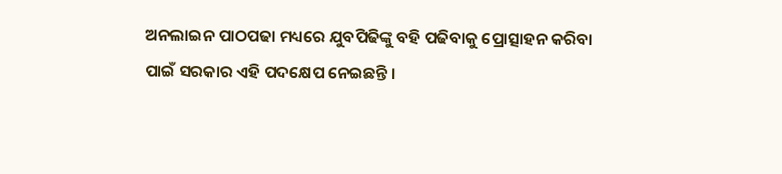ଅନଲାଇନ ପାଠପଢା ମଧ୍ୟରେ ଯୁବପିଢିଙ୍କୁ ବହି ପଢିବାକୁ ପ୍ରୋତ୍ସାହନ କରିବା ପାଇଁ ସରକାର ଏହି ପଦକ୍ଷେପ ନେଇଛନ୍ତି ।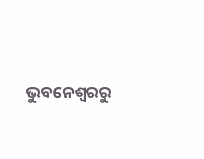ଭୁବନେଶ୍ବରରୁ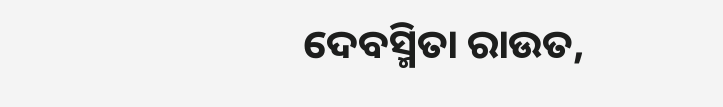ଦେବସ୍ମିତା ରାଉତ,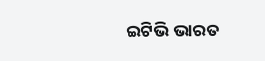ଇଟିଭି ଭାରତ